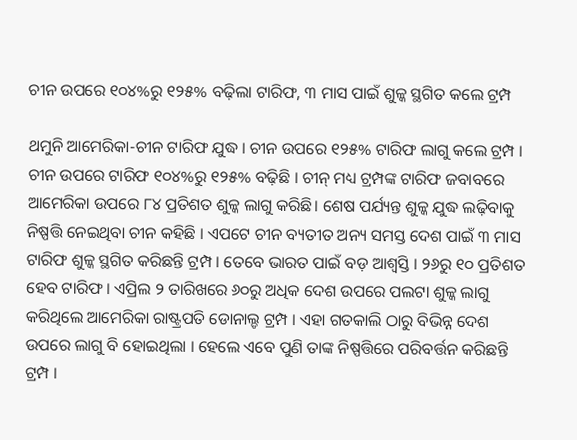ଚୀନ ଉପରେ ୧୦୪%ରୁ ୧୨୫% ବଢ଼ିଲା ଟାରିଫ, ୩ ମାସ ପାଇଁ ଶୁଳ୍କ ସ୍ଥଗିତ କଲେ ଟ୍ରମ୍ପ

ଥମୁନି ଆମେରିକା-ଚୀନ ଟାରିଫ ଯୁଦ୍ଧ । ଚୀନ ଉପରେ ୧୨୫% ଟାରିଫ ଲାଗୁ କଲେ ଟ୍ରମ୍ପ । ଚୀନ ଉପରେ ଟାରିଫ ୧୦୪%ରୁ ୧୨୫% ବଢ଼ିଛି । ଚୀନ୍ ମଧ୍ୟ ଟ୍ରମ୍ପଙ୍କ ଟାରିଫ ଜବାବରେ ଆମେରିକା ଉପରେ ୮୪ ପ୍ରତିଶତ ଶୁଳ୍କ ଲାଗୁ କରିଛି। ଶେଷ ପର୍ଯ୍ୟନ୍ତ ଶୁଳ୍କ ଯୁଦ୍ଧ ଲଢ଼ିବାକୁ ନିଷ୍ପତ୍ତି ନେଇଥିବା ଚୀନ କହିଛି । ଏପଟେ ଚୀନ ବ୍ୟତୀତ ଅନ୍ୟ ସମସ୍ତ ଦେଶ ପାଇଁ ୩ ମାସ ଟାରିଫ ଶୁଳ୍କ ସ୍ଥଗିତ କରିଛନ୍ତି ଟ୍ରମ୍ପ । ତେବେ ଭାରତ ପାଇଁ ବଡ଼ ଆଶ୍ବସ୍ତି । ୨୬ରୁ ୧୦ ପ୍ରତିଶତ ହେବ ଟାରିଫ । ଏପ୍ରିଲ ୨ ତାରିଖରେ ୬୦ରୁ ଅଧିକ ଦେଶ ଉପରେ ପଲଟା ଶୁଳ୍କ ଲାଗୁ କରିଥିଲେ ଆମେରିକା ରାଷ୍ଟ୍ରପତି ଡୋନାଲ୍ଡ ଟ୍ରମ୍ପ । ଏହା ଗତକାଲି ଠାରୁ ବିଭିନ୍ନ ଦେଶ ଉପରେ ଲାଗୁ ବି ହୋଇଥିଲା । ହେଲେ ଏବେ ପୁଣି ତାଙ୍କ ନିଷ୍ପତ୍ତିରେ ପରିବର୍ତ୍ତନ କରିଛନ୍ତି ଟ୍ରମ୍ପ ।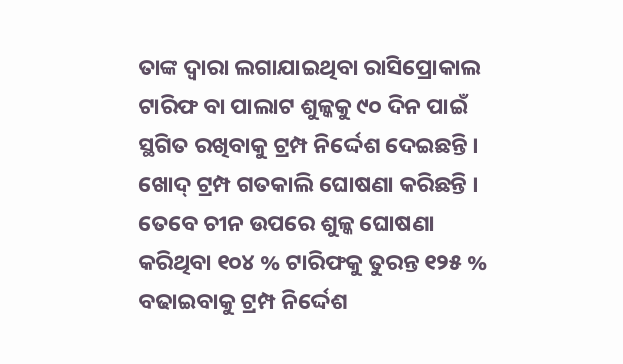ତାଙ୍କ ଦ୍ୱାରା ଲଗାଯାଇଥିବା ରାସିପ୍ରୋକାଲ ଟାରିଫ ବା ପାଲାଟ ଶୁଳ୍କକୁ ୯୦ ଦିନ ପାଇଁ ସ୍ଥଗିତ ରଖିବାକୁ ଟ୍ରମ୍ପ ନିର୍ଦ୍ଦେଶ ଦେଇଛନ୍ତି । ଖୋଦ୍ ଟ୍ରମ୍ପ ଗତକାଲି ଘୋଷଣା କରିଛନ୍ତି । ତେବେ ଚୀନ ଉପରେ ଶୁଳ୍କ ଘୋଷଣା କରିଥିବା ୧୦୪ % ଟାରିଫକୁ ତୁରନ୍ତ ୧୨୫ % ବଢାଇବାକୁ ଟ୍ରମ୍ପ ନିର୍ଦ୍ଦେଶ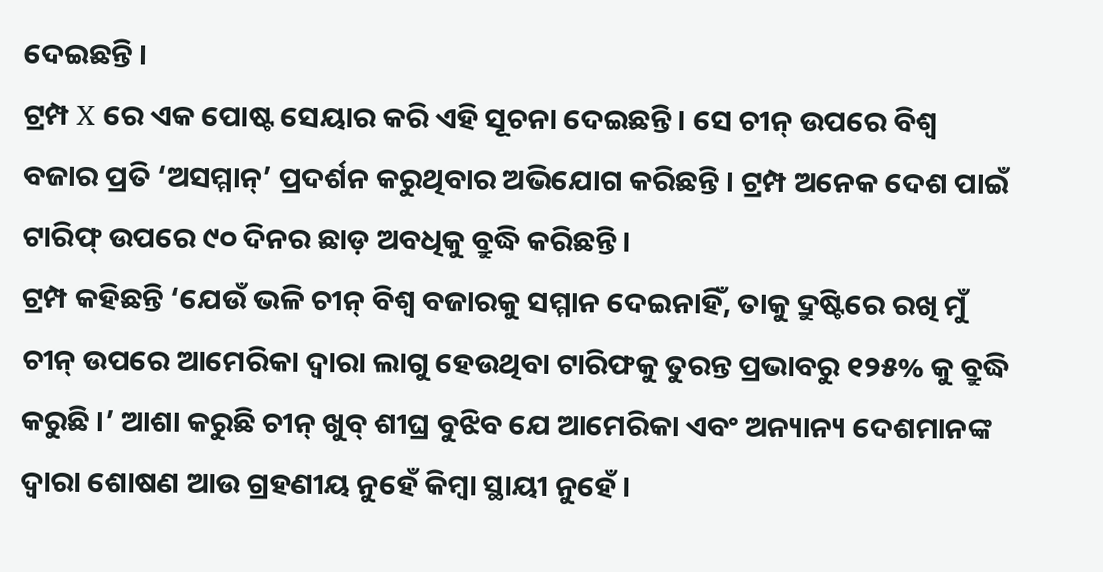ଦେଇଛନ୍ତି ।
ଟ୍ରମ୍ପ X ରେ ଏକ ପୋଷ୍ଟ ସେୟାର କରି ଏହି ସୂଚନା ଦେଇଛନ୍ତି । ସେ ଚୀନ୍ ଉପରେ ବିଶ୍ବ ବଜାର ପ୍ରତି ‘ଅସମ୍ମାନ୍’ ପ୍ରଦର୍ଶନ କରୁଥିବାର ଅଭିଯୋଗ କରିଛନ୍ତି । ଟ୍ରମ୍ପ ଅନେକ ଦେଶ ପାଇଁ ଟାରିଫ୍ ଉପରେ ୯୦ ଦିନର ଛାଡ଼ ଅବଧିକୁ ବ୍ରୁଦ୍ଧି କରିଛନ୍ତି ।
ଟ୍ରମ୍ପ କହିଛନ୍ତି ‘ଯେଉଁ ଭଳି ଚୀନ୍ ବିଶ୍ବ ବଜାରକୁ ସମ୍ମାନ ଦେଇନାହିଁ, ତାକୁ ଦ୍ରୁଷ୍ଟିରେ ରଖି ମୁଁ ଚୀନ୍ ଉପରେ ଆମେରିକା ଦ୍ବାରା ଲାଗୁ ହେଉଥିବା ଟାରିଫକୁ ତୁରନ୍ତ ପ୍ରଭାବରୁ ୧୨୫% କୁ ବ୍ରୁଦ୍ଧି କରୁଛି ।’ ଆଶା କରୁଛି ଚୀନ୍ ଖୁବ୍ ଶୀଘ୍ର ବୁଝିବ ଯେ ଆମେରିକା ଏବଂ ଅନ୍ୟାନ୍ୟ ଦେଶମାନଙ୍କ ଦ୍ବାରା ଶୋଷଣ ଆଉ ଗ୍ରହଣୀୟ ନୁହେଁ କିମ୍ବା ସ୍ଥାୟୀ ନୁହେଁ ।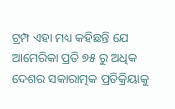ଟ୍ରମ୍ପ ଏହା ମଧ୍ୟ କହିଛନ୍ତି ଯେ ଆମେରିକା ପ୍ରତି ୭୫ ରୁ ଅଧିକ ଦେଶର ସକାରାତ୍ମକ ପ୍ରତିକ୍ରିୟାକୁ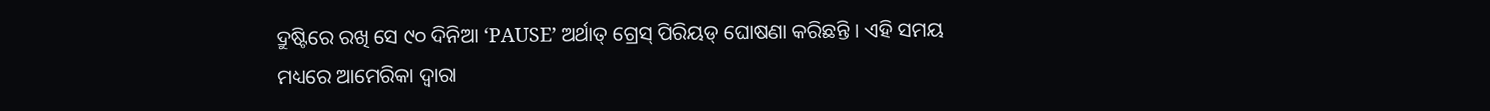ଦ୍ରୁଷ୍ଟିରେ ରଖି ସେ ୯୦ ଦିନିଆ ‘PAUSE’ ଅର୍ଥାତ୍ ଗ୍ରେସ୍ ପିରିୟଡ୍ ଘୋଷଣା କରିଛନ୍ତି । ଏହି ସମୟ ମଧ୍ୟରେ ଆମେରିକା ଦ୍ବାରା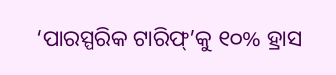‘ପାରସ୍ପରିକ ଟାରିଫ୍’କୁ ୧୦% ହ୍ରାସ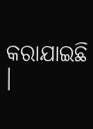କରାଯାଇଛି ।